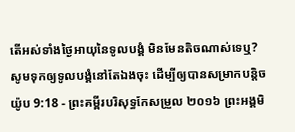តើអស់ទាំងថ្ងៃអាយុនៃទូលបង្គំ មិនមែនតិចណាស់ទេឬ? សូមទុកឲ្យទូលបង្គំនៅតែឯងចុះ ដើម្បីឲ្យបានសម្រាកបន្តិច
យ៉ូប 9:18 - ព្រះគម្ពីរបរិសុទ្ធកែសម្រួល ២០១៦ ព្រះអង្គមិ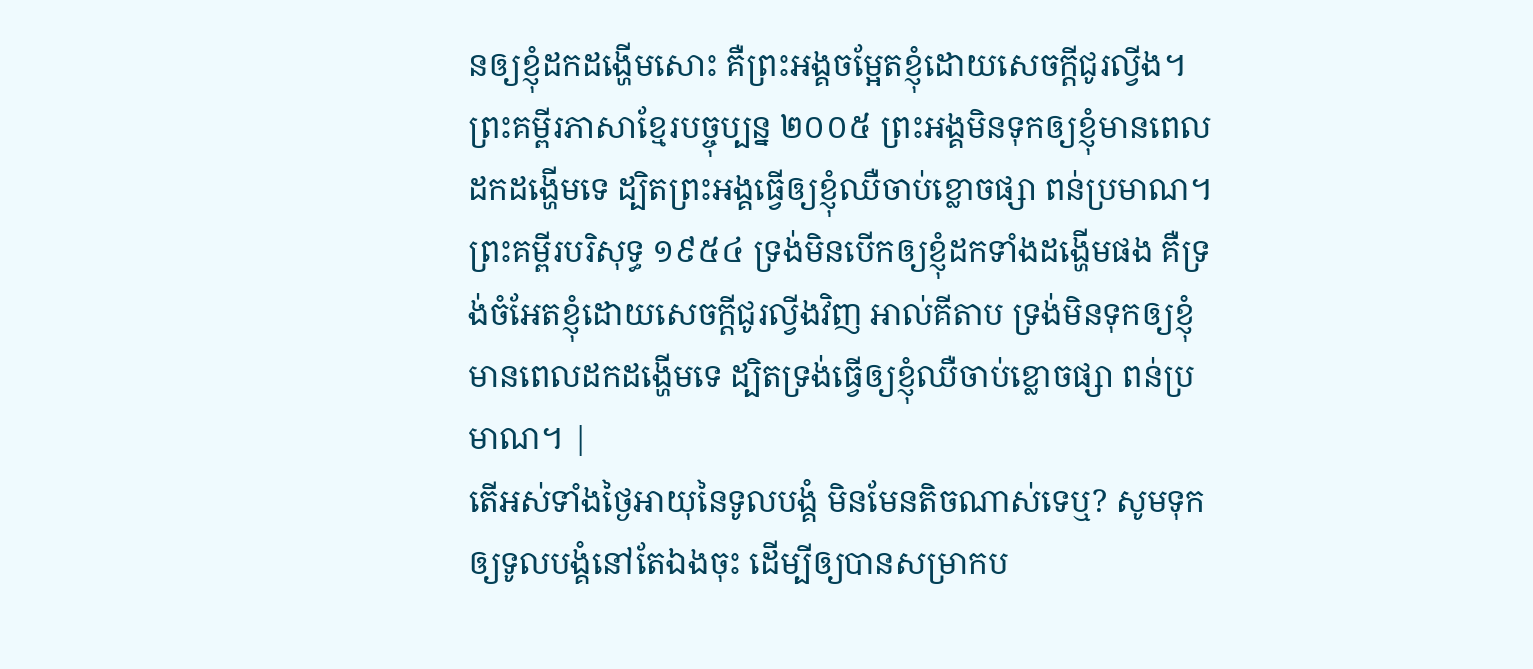នឲ្យខ្ញុំដកដង្ហើមសោះ គឺព្រះអង្គចម្អែតខ្ញុំដោយសេចក្ដីជូរល្វីង។ ព្រះគម្ពីរភាសាខ្មែរបច្ចុប្បន្ន ២០០៥ ព្រះអង្គមិនទុកឲ្យខ្ញុំមានពេលដកដង្ហើមទេ ដ្បិតព្រះអង្គធ្វើឲ្យខ្ញុំឈឺចាប់ខ្លោចផ្សា ពន់ប្រមាណ។ ព្រះគម្ពីរបរិសុទ្ធ ១៩៥៤ ទ្រង់មិនបើកឲ្យខ្ញុំដកទាំងដង្ហើមផង គឺទ្រង់ចំអែតខ្ញុំដោយសេចក្ដីជូរល្វីងវិញ អាល់គីតាប ទ្រង់មិនទុកឲ្យខ្ញុំមានពេលដកដង្ហើមទេ ដ្បិតទ្រង់ធ្វើឲ្យខ្ញុំឈឺចាប់ខ្លោចផ្សា ពន់ប្រមាណ។ |
តើអស់ទាំងថ្ងៃអាយុនៃទូលបង្គំ មិនមែនតិចណាស់ទេឬ? សូមទុកឲ្យទូលបង្គំនៅតែឯងចុះ ដើម្បីឲ្យបានសម្រាកប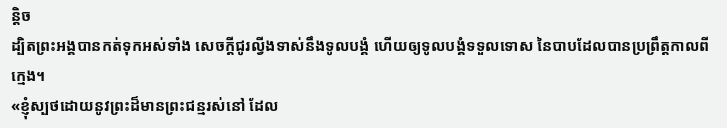ន្តិច
ដ្បិតព្រះអង្គបានកត់ទុកអស់ទាំង សេចក្ដីជូរល្វីងទាស់នឹងទូលបង្គំ ហើយឲ្យទូលបង្គំទទួលទោស នៃបាបដែលបានប្រព្រឹត្តកាលពីក្មេង។
«ខ្ញុំស្បថដោយនូវព្រះដ៏មានព្រះជន្មរស់នៅ ដែល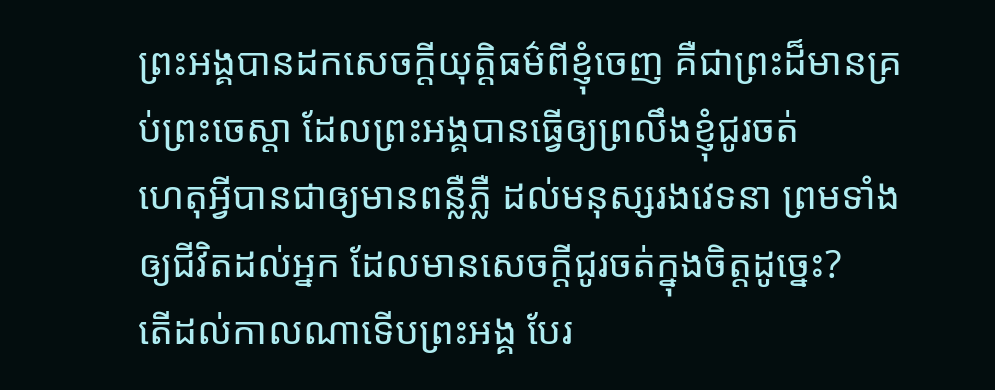ព្រះអង្គបានដកសេចក្ដីយុត្តិធម៌ពីខ្ញុំចេញ គឺជាព្រះដ៏មានគ្រប់ព្រះចេស្តា ដែលព្រះអង្គបានធ្វើឲ្យព្រលឹងខ្ញុំជូរចត់
ហេតុអ្វីបានជាឲ្យមានពន្លឺភ្លឺ ដល់មនុស្សរងវេទនា ព្រមទាំងឲ្យជីវិតដល់អ្នក ដែលមានសេចក្ដីជូរចត់ក្នុងចិត្តដូច្នេះ?
តើដល់កាលណាទើបព្រះអង្គ បែរ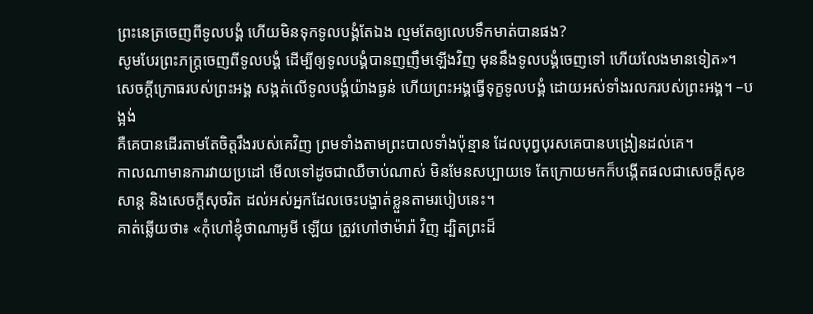ព្រះនេត្រចេញពីទូលបង្គំ ហើយមិនទុកទូលបង្គំតែឯង ល្មមតែឲ្យលេបទឹកមាត់បានផង?
សូមបែរព្រះភក្ត្រចេញពីទូលបង្គំ ដើម្បីឲ្យទូលបង្គំបានញញឹមឡើងវិញ មុននឹងទូលបង្គំចេញទៅ ហើយលែងមានទៀត»។
សេចក្ដីក្រោធរបស់ព្រះអង្គ សង្កត់លើទូលបង្គំយ៉ាងធ្ងន់ ហើយព្រះអង្គធ្វើទុក្ខទូលបង្គំ ដោយអស់ទាំងរលករបស់ព្រះអង្គ។ –បង្អង់
គឺគេបានដើរតាមតែចិត្តរឹងរបស់គេវិញ ព្រមទាំងតាមព្រះបាលទាំងប៉ុន្មាន ដែលបុព្វបុរសគេបានបង្រៀនដល់គេ។
កាលណាមានការវាយប្រដៅ មើលទៅដូចជាឈឺចាប់ណាស់ មិនមែនសប្បាយទេ តែក្រោយមកក៏បង្កើតផលជាសេចក្ដីសុខសាន្ត និងសេចក្ដីសុចរិត ដល់អស់អ្នកដែលចេះបង្ហាត់ខ្លួនតាមរបៀបនេះ។
គាត់ឆ្លើយថា៖ «កុំហៅខ្ញុំថាណាអូមី ឡើយ ត្រូវហៅថាម៉ារ៉ា វិញ ដ្បិតព្រះដ៏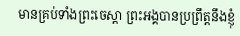មានគ្រប់ទាំងព្រះចេស្តា ព្រះអង្គបានប្រព្រឹត្តនឹងខ្ញុំ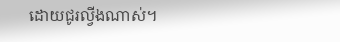ដោយជូរល្វីងណាស់។